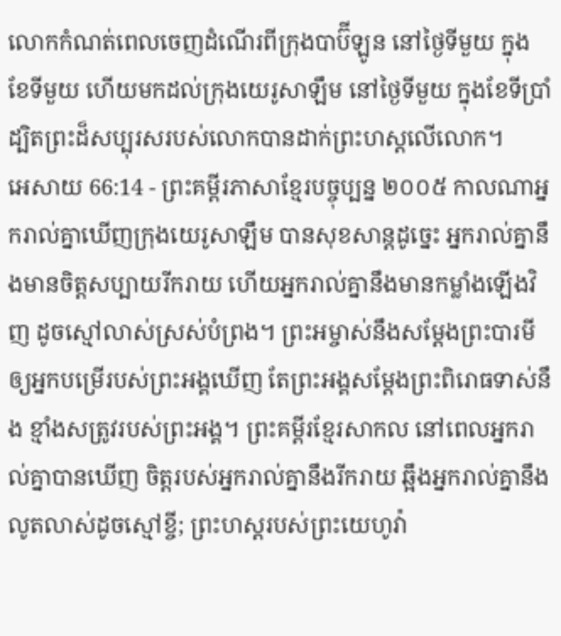លោកកំណត់ពេលចេញដំណើរពីក្រុងបាប៊ីឡូន នៅថ្ងៃទីមួយ ក្នុងខែទីមួយ ហើយមកដល់ក្រុងយេរូសាឡឹម នៅថ្ងៃទីមួយ ក្នុងខែទីប្រាំ ដ្បិតព្រះដ៏សប្បុរសរបស់លោកបានដាក់ព្រះហស្ដលើលោក។
អេសាយ 66:14 - ព្រះគម្ពីរភាសាខ្មែរបច្ចុប្បន្ន ២០០៥ កាលណាអ្នករាល់គ្នាឃើញក្រុងយេរូសាឡឹម បានសុខសាន្តដូច្នេះ អ្នករាល់គ្នានឹងមានចិត្តសប្បាយរីករាយ ហើយអ្នករាល់គ្នានឹងមានកម្លាំងឡើងវិញ ដូចស្មៅលាស់ស្រស់បំព្រង។ ព្រះអម្ចាស់នឹងសម្តែងព្រះបារមី ឲ្យអ្នកបម្រើរបស់ព្រះអង្គឃើញ តែព្រះអង្គសម្តែងព្រះពិរោធទាស់នឹង ខ្មាំងសត្រូវរបស់ព្រះអង្គ។ ព្រះគម្ពីរខ្មែរសាកល នៅពេលអ្នករាល់គ្នាបានឃើញ ចិត្តរបស់អ្នករាល់គ្នានឹងរីករាយ ឆ្អឹងអ្នករាល់គ្នានឹងលូតលាស់ដូចស្មៅខ្ចី; ព្រះហស្តរបស់ព្រះយេហូវ៉ា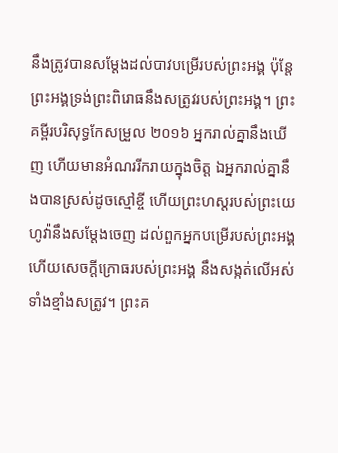នឹងត្រូវបានសម្ដែងដល់បាវបម្រើរបស់ព្រះអង្គ ប៉ុន្តែព្រះអង្គទ្រង់ព្រះពិរោធនឹងសត្រូវរបស់ព្រះអង្គ។ ព្រះគម្ពីរបរិសុទ្ធកែសម្រួល ២០១៦ អ្នករាល់គ្នានឹងឃើញ ហើយមានអំណររីករាយក្នុងចិត្ត ឯអ្នករាល់គ្នានឹងបានស្រស់ដូចស្មៅខ្ចី ហើយព្រះហស្តរបស់ព្រះយេហូវ៉ានឹងសម្ដែងចេញ ដល់ពួកអ្នកបម្រើរបស់ព្រះអង្គ ហើយសេចក្ដីក្រោធរបស់ព្រះអង្គ នឹងសង្កត់លើអស់ទាំងខ្មាំងសត្រូវ។ ព្រះគ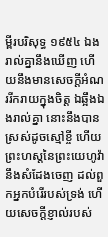ម្ពីរបរិសុទ្ធ ១៩៥៤ ឯងរាល់គ្នានឹងឃើញ ហើយនឹងមានសេចក្ដីអំណររីករាយក្នុងចិត្ត ឯឆ្អឹងឯងរាល់គ្នា នោះនឹងបានស្រស់ដូចស្មៅខ្ចី ហើយព្រះហស្តនៃព្រះយេហូវ៉ានឹងសំដែងចេញ ដល់ពួកអ្នកបំរើរបស់ទ្រង់ ហើយសេចក្ដីខ្ញាល់របស់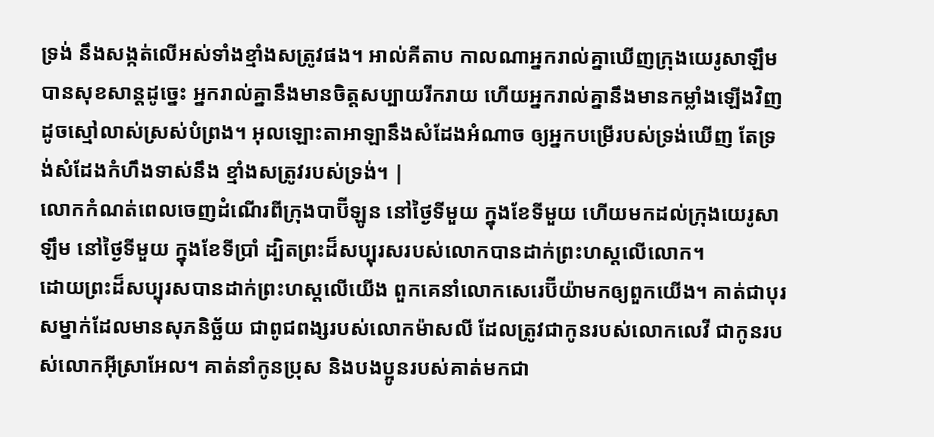ទ្រង់ នឹងសង្កត់លើអស់ទាំងខ្មាំងសត្រូវផង។ អាល់គីតាប កាលណាអ្នករាល់គ្នាឃើញក្រុងយេរូសាឡឹម បានសុខសាន្តដូច្នេះ អ្នករាល់គ្នានឹងមានចិត្តសប្បាយរីករាយ ហើយអ្នករាល់គ្នានឹងមានកម្លាំងឡើងវិញ ដូចស្មៅលាស់ស្រស់បំព្រង។ អុលឡោះតាអាឡានឹងសំដែងអំណាច ឲ្យអ្នកបម្រើរបស់ទ្រង់ឃើញ តែទ្រង់សំដែងកំហឹងទាស់នឹង ខ្មាំងសត្រូវរបស់ទ្រង់។ |
លោកកំណត់ពេលចេញដំណើរពីក្រុងបាប៊ីឡូន នៅថ្ងៃទីមួយ ក្នុងខែទីមួយ ហើយមកដល់ក្រុងយេរូសាឡឹម នៅថ្ងៃទីមួយ ក្នុងខែទីប្រាំ ដ្បិតព្រះដ៏សប្បុរសរបស់លោកបានដាក់ព្រះហស្ដលើលោក។
ដោយព្រះដ៏សប្បុរសបានដាក់ព្រះហស្ដលើយើង ពួកគេនាំលោកសេរេប៊ីយ៉ាមកឲ្យពួកយើង។ គាត់ជាបុរសម្នាក់ដែលមានសុភនិច្ឆ័យ ជាពូជពង្សរបស់លោកម៉ាសលី ដែលត្រូវជាកូនរបស់លោកលេវី ជាកូនរបស់លោកអ៊ីស្រាអែល។ គាត់នាំកូនប្រុស និងបងប្អូនរបស់គាត់មកជា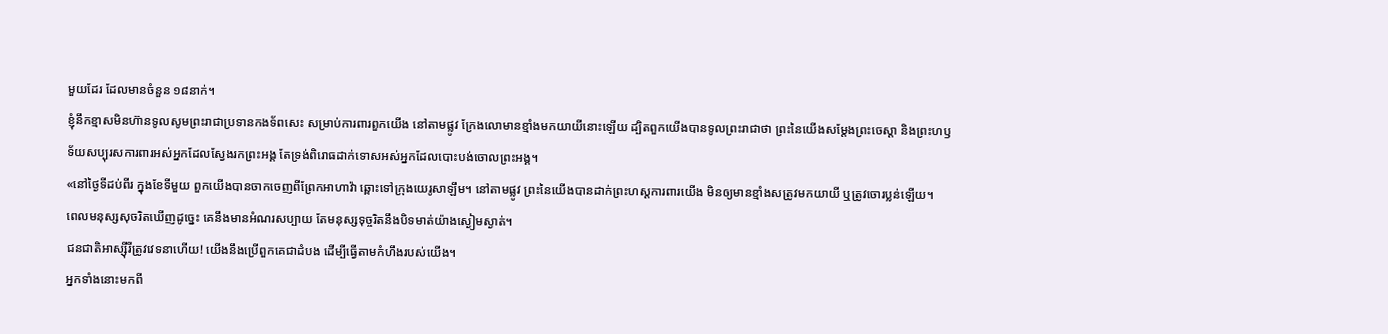មួយដែរ ដែលមានចំនួន ១៨នាក់។
ខ្ញុំនឹកខ្មាសមិនហ៊ានទូលសូមព្រះរាជាប្រទានកងទ័ពសេះ សម្រាប់ការពារពួកយើង នៅតាមផ្លូវ ក្រែងលោមានខ្មាំងមកយាយីនោះឡើយ ដ្បិតពួកយើងបានទូលព្រះរាជាថា ព្រះនៃយើងសម្តែងព្រះចេស្ដា និងព្រះហឫទ័យសប្បុរសការពារអស់អ្នកដែលស្វែងរកព្រះអង្គ តែទ្រង់ពិរោធដាក់ទោសអស់អ្នកដែលបោះបង់ចោលព្រះអង្គ។
«នៅថ្ងៃទីដប់ពីរ ក្នុងខែទីមួយ ពួកយើងបានចាកចេញពីព្រែកអាហាវ៉ា ឆ្ពោះទៅក្រុងយេរូសាឡឹម។ នៅតាមផ្លូវ ព្រះនៃយើងបានដាក់ព្រះហស្ដការពារយើង មិនឲ្យមានខ្មាំងសត្រូវមកយាយី ឬត្រូវចោរប្លន់ឡើយ។
ពេលមនុស្សសុចរិតឃើញដូច្នេះ គេនឹងមានអំណរសប្បាយ តែមនុស្សទុច្ចរិតនឹងបិទមាត់យ៉ាងស្ងៀមស្ងាត់។
ជនជាតិអាស្ស៊ីរីត្រូវវេទនាហើយ! យើងនឹងប្រើពួកគេជាដំបង ដើម្បីធ្វើតាមកំហឹងរបស់យើង។
អ្នកទាំងនោះមកពី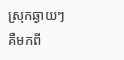ស្រុកឆ្ងាយៗ គឺមកពី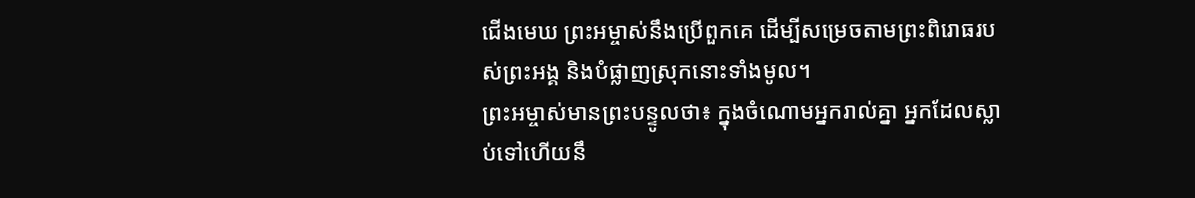ជើងមេឃ ព្រះអម្ចាស់នឹងប្រើពួកគេ ដើម្បីសម្រេចតាមព្រះពិរោធរបស់ព្រះអង្គ និងបំផ្លាញស្រុកនោះទាំងមូល។
ព្រះអម្ចាស់មានព្រះបន្ទូលថា៖ ក្នុងចំណោមអ្នករាល់គ្នា អ្នកដែលស្លាប់ទៅហើយនឹ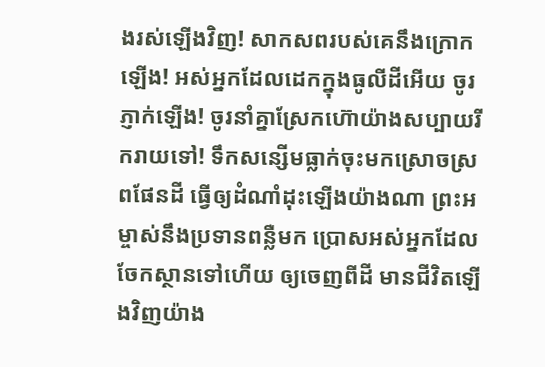ងរស់ឡើងវិញ! សាកសពរបស់គេនឹងក្រោកឡើង! អស់អ្នកដែលដេកក្នុងធូលីដីអើយ ចូរភ្ញាក់ឡើង! ចូរនាំគ្នាស្រែកហ៊ោយ៉ាងសប្បាយរីករាយទៅ! ទឹកសន្សើមធ្លាក់ចុះមកស្រោចស្រពផែនដី ធ្វើឲ្យដំណាំដុះឡើងយ៉ាងណា ព្រះអម្ចាស់នឹងប្រទានពន្លឺមក ប្រោសអស់អ្នកដែលចែកស្ថានទៅហើយ ឲ្យចេញពីដី មានជីវិតឡើងវិញយ៉ាង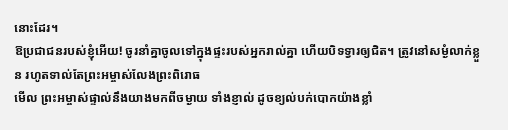នោះដែរ។
ឱប្រជាជនរបស់ខ្ញុំអើយ! ចូរនាំគ្នាចូលទៅក្នុងផ្ទះរបស់អ្នករាល់គ្នា ហើយបិទទ្វារឲ្យជិត។ ត្រូវនៅសម្ងំលាក់ខ្លួន រហូតទាល់តែព្រះអម្ចាស់លែងព្រះពិរោធ
មើល ព្រះអម្ចាស់ផ្ទាល់នឹងយាងមកពីចម្ងាយ ទាំងខ្ញាល់ ដូចខ្យល់បក់បោកយ៉ាងខ្លាំ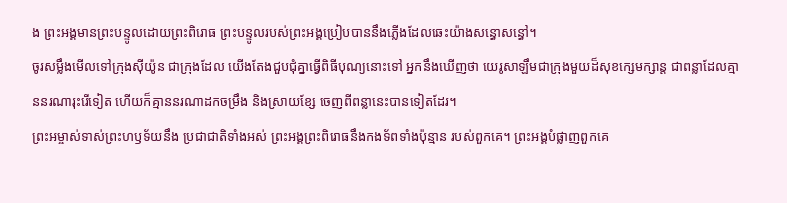ង ព្រះអង្គមានព្រះបន្ទូលដោយព្រះពិរោធ ព្រះបន្ទូលរបស់ព្រះអង្គប្រៀបបាននឹងភ្លើងដែលឆេះយ៉ាងសន្ធោសន្ធៅ។
ចូរសម្លឹងមើលទៅក្រុងស៊ីយ៉ូន ជាក្រុងដែល យើងតែងជួបជុំគ្នាធ្វើពិធីបុណ្យនោះទៅ អ្នកនឹងឃើញថា យេរូសាឡឹមជាក្រុងមួយដ៏សុខក្សេមក្សាន្ត ជាពន្លាដែលគ្មាននរណារុះរើទៀត ហើយក៏គ្មាននរណាដកចម្រឹង និងស្រាយខ្សែ ចេញពីពន្លានេះបានទៀតដែរ។
ព្រះអម្ចាស់ទាស់ព្រះហឫទ័យនឹង ប្រជាជាតិទាំងអស់ ព្រះអង្គព្រះពិរោធនឹងកងទ័ពទាំងប៉ុន្មាន របស់ពួកគេ។ ព្រះអង្គបំផ្លាញពួកគេ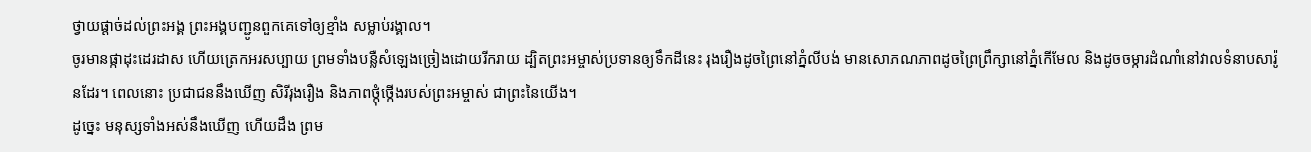ថ្វាយផ្ដាច់ដល់ព្រះអង្គ ព្រះអង្គបញ្ជូនពួកគេទៅឲ្យខ្មាំង សម្លាប់រង្គាល។
ចូរមានផ្កាដុះដេរដាស ហើយត្រេកអរសប្បាយ ព្រមទាំងបន្លឺសំឡេងច្រៀងដោយរីករាយ ដ្បិតព្រះអម្ចាស់ប្រទានឲ្យទឹកដីនេះ រុងរឿងដូចព្រៃនៅភ្នំលីបង់ មានសោភណភាពដូចព្រៃព្រឹក្សានៅភ្នំកើមែល និងដូចចម្ការដំណាំនៅវាលទំនាបសារ៉ូនដែរ។ ពេលនោះ ប្រជាជននឹងឃើញ សិរីរុងរឿង និងភាពថ្កុំថ្កើងរបស់ព្រះអម្ចាស់ ជាព្រះនៃយើង។
ដូច្នេះ មនុស្សទាំងអស់នឹងឃើញ ហើយដឹង ព្រម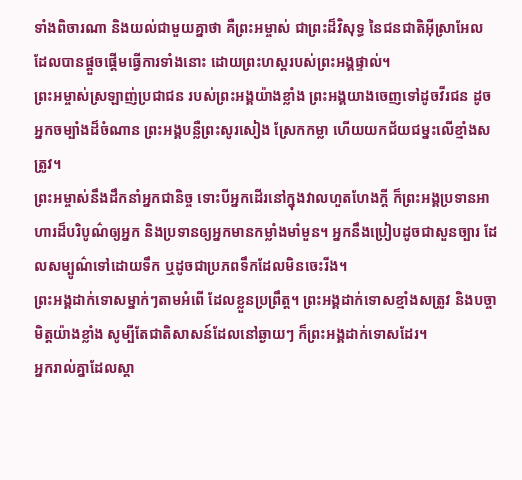ទាំងពិចារណា និងយល់ជាមួយគ្នាថា គឺព្រះអម្ចាស់ ជាព្រះដ៏វិសុទ្ធ នៃជនជាតិអ៊ីស្រាអែល ដែលបានផ្ដួចផ្ដើមធ្វើការទាំងនោះ ដោយព្រះហស្ដរបស់ព្រះអង្គផ្ទាល់។
ព្រះអម្ចាស់ស្រឡាញ់ប្រជាជន របស់ព្រះអង្គយ៉ាងខ្លាំង ព្រះអង្គយាងចេញទៅដូចវីរជន ដូចអ្នកចម្បាំងដ៏ចំណាន ព្រះអង្គបន្លឺព្រះសូរសៀង ស្រែកកម្លា ហើយយកជ័យជម្នះលើខ្មាំងសត្រូវ។
ព្រះអម្ចាស់នឹងដឹកនាំអ្នកជានិច្ច ទោះបីអ្នកដើរនៅក្នុងវាលហួតហែងក្ដី ក៏ព្រះអង្គប្រទានអាហារដ៏បរិបូណ៌ឲ្យអ្នក និងប្រទានឲ្យអ្នកមានកម្លាំងមាំមួន។ អ្នកនឹងប្រៀបដូចជាសួនច្បារ ដែលសម្បូណ៌ទៅដោយទឹក ឬដូចជាប្រភពទឹកដែលមិនចេះរីង។
ព្រះអង្គដាក់ទោសម្នាក់ៗតាមអំពើ ដែលខ្លួនប្រព្រឹត្ត។ ព្រះអង្គដាក់ទោសខ្មាំងសត្រូវ និងបច្ចាមិត្តយ៉ាងខ្លាំង សូម្បីតែជាតិសាសន៍ដែលនៅឆ្ងាយៗ ក៏ព្រះអង្គដាក់ទោសដែរ។
អ្នករាល់គ្នាដែលស្ដា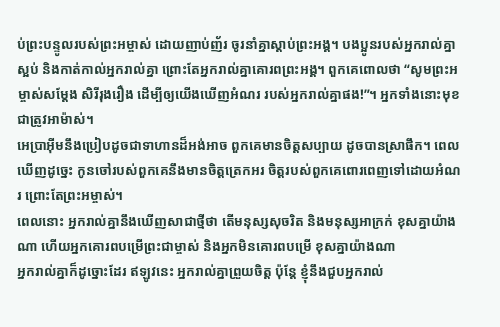ប់ព្រះបន្ទូលរបស់ព្រះអម្ចាស់ ដោយញាប់ញ័រ ចូរនាំគ្នាស្ដាប់ព្រះអង្គ។ បងប្អូនរបស់អ្នករាល់គ្នា ស្អប់ និងកាត់កាល់អ្នករាល់គ្នា ព្រោះតែអ្នករាល់គ្នាគោរពព្រះអង្គ។ ពួកគេពោលថា “សូមព្រះអម្ចាស់សម្តែង សិរីរុងរឿង ដើម្បីឲ្យយើងឃើញអំណរ របស់អ្នករាល់គ្នាផង!”។ អ្នកទាំងនោះមុខជាត្រូវអាម៉ាស់។
អេប្រាអ៊ីមនឹងប្រៀបដូចជាទាហានដ៏អង់អាច ពួកគេមានចិត្តសប្បាយ ដូចបានស្រាផឹក។ ពេលឃើញដូច្នេះ កូនចៅរបស់ពួកគេនឹងមានចិត្តត្រេកអរ ចិត្តរបស់ពួកគេពោរពេញទៅដោយអំណរ ព្រោះតែព្រះអម្ចាស់។
ពេលនោះ អ្នករាល់គ្នានឹងឃើញសាជាថ្មីថា តើមនុស្សសុចរិត និងមនុស្សអាក្រក់ ខុសគ្នាយ៉ាងណា ហើយអ្នកគោរពបម្រើព្រះជាម្ចាស់ និងអ្នកមិនគោរពបម្រើ ខុសគ្នាយ៉ាងណា
អ្នករាល់គ្នាក៏ដូច្នោះដែរ ឥឡូវនេះ អ្នករាល់គ្នាព្រួយចិត្ត ប៉ុន្តែ ខ្ញុំនឹងជួបអ្នករាល់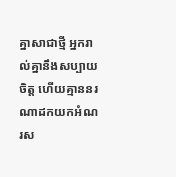គ្នាសាជាថ្មី អ្នករាល់គ្នានឹងសប្បាយចិត្ត ហើយគ្មាននរណាដកយកអំណរស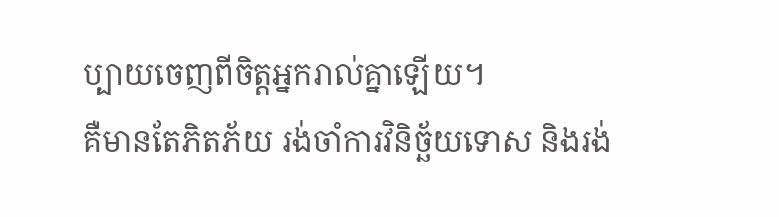ប្បាយចេញពីចិត្តអ្នករាល់គ្នាឡើយ។
គឺមានតែភិតភ័យ រង់ចាំការវិនិច្ឆ័យទោស និងរង់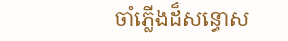ចាំភ្លើងដ៏សន្ធោស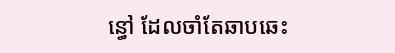ន្ធៅ ដែលចាំតែឆាបឆេះ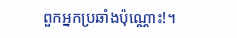ពួកអ្នកប្រឆាំងប៉ុណ្ណោះ!។